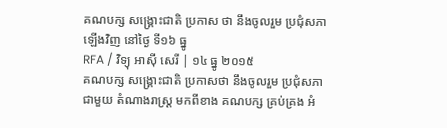គណបក្ស សង្គ្រោះជាតិ ប្រកាស ថា នឹងចូលរួម ប្រជុំសភា ឡើងវិញ នៅថ្ងៃ ទី១៦ ធ្នូ
RFA / វិទ្យុ អាស៊ី សេរី | ១៤ ធ្នូ ២០១៥
គណបក្ស សង្គ្រោះជាតិ ប្រកាសថា នឹងចូលរួម ប្រជុំសភា ជាមួយ តំណាងរាស្ត្រ មកពីខាង គណបក្ស គ្រប់គ្រង អំ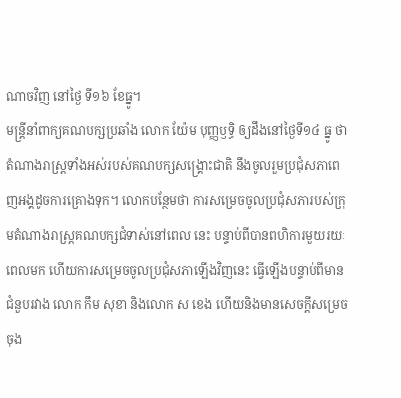ណាចវិញ នៅថ្ងៃ ទី១៦ ខែធ្នូ។
មន្ត្រីនាំពាក្យគណបក្សប្រឆាំង លោក យ៉ែម បុញ្ញឫទ្ធិ ឲ្យដឹងនៅថ្ងៃទី១៤ ធ្នូ ថា តំណាងរាស្ត្រទាំងអស់របស់គណបក្សសង្គ្រោះជាតិ នឹងចូលរួមប្រជុំសភាពេញអង្គដូចការគ្រោងទុក។ លោកបន្ថែមថា ការសម្រេចចូលប្រជុំសភារបស់ក្រុមតំណាងរាស្ត្រគណបក្សជំទាស់នៅពេល នេះ បន្ទាប់ពីបានពហិការមួយរយៈពេលមក ហើយការសម្រេចចូលប្រជុំសភាឡើងវិញនេះ ធ្វើឡើងបន្ទាប់ពីមានជំនួបរវាង លោក កឹម សុខា និងលោក ស ខេង ហើយនិងមានសេចក្ដីសម្រេចចុង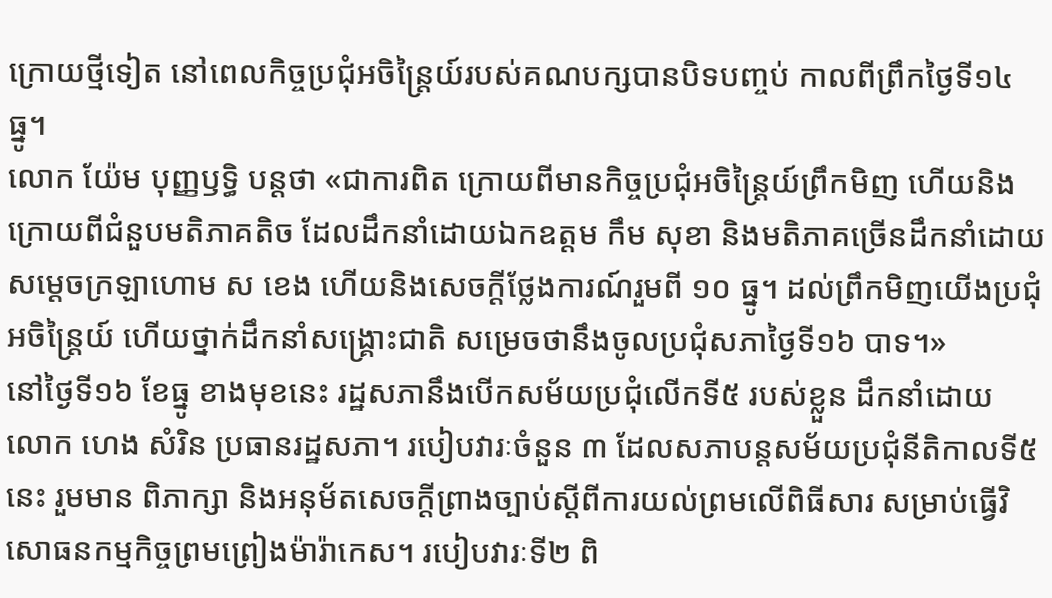ក្រោយថ្មីទៀត នៅពេលកិច្ចប្រជុំអចិន្ត្រៃយ៍របស់គណបក្សបានបិទបញ្ចប់ កាលពីព្រឹកថ្ងៃទី១៤ ធ្នូ។
លោក យ៉ែម បុញ្ញឫទ្ធិ បន្តថា «ជាការពិត ក្រោយពីមានកិច្ចប្រជុំអចិន្ត្រៃយ៍ព្រឹកមិញ ហើយនិងក្រោយពីជំនួបមតិភាគតិច ដែលដឹកនាំដោយឯកឧត្ដម កឹម សុខា និងមតិភាគច្រើនដឹកនាំដោយសម្ដេចក្រឡាហោម ស ខេង ហើយនិងសេចក្ដីថ្លែងការណ៍រួមពី ១០ ធ្នូ។ ដល់ព្រឹកមិញយើងប្រជុំអចិន្ត្រៃយ៍ ហើយថ្នាក់ដឹកនាំសង្គ្រោះជាតិ សម្រេចថានឹងចូលប្រជុំសភាថ្ងៃទី១៦ បាទ។»
នៅថ្ងៃទី១៦ ខែធ្នូ ខាងមុខនេះ រដ្ឋសភានឹងបើកសម័យប្រជុំលើកទី៥ របស់ខ្លួន ដឹកនាំដោយ លោក ហេង សំរិន ប្រធានរដ្ឋសភា។ របៀបវារៈចំនួន ៣ ដែលសភាបន្តសម័យប្រជុំនីតិកាលទី៥ នេះ រួមមាន ពិភាក្សា និងអនុម័តសេចក្ដីព្រាងច្បាប់ស្ដីពីការយល់ព្រមលើពិធីសារ សម្រាប់ធ្វើវិសោធនកម្មកិច្ចព្រមព្រៀងម៉ារ៉ាកេស។ របៀបវារៈទី២ ពិ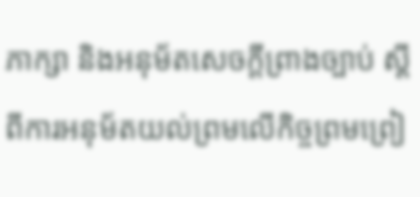ភាក្សា និងអនុម័តសេចក្ដីព្រាងច្បាប់ ស្ដីពីការអនុម័តយល់ព្រមលើកិច្ចព្រមព្រៀ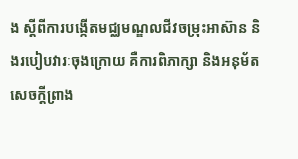ង ស្ដីពីការបង្កើតមជ្ឈមណ្ឌលជីវចម្រុះអាស៊ាន និងរបៀបវារៈចុងក្រោយ គឺការពិភាក្សា និងអនុម័តសេចក្ដីព្រាង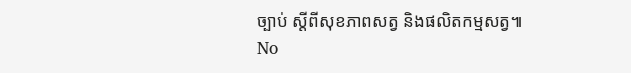ច្បាប់ ស្ដីពីសុខភាពសត្វ និងផលិតកម្មសត្វ៕
No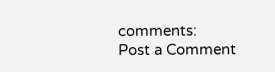comments:
Post a Comment